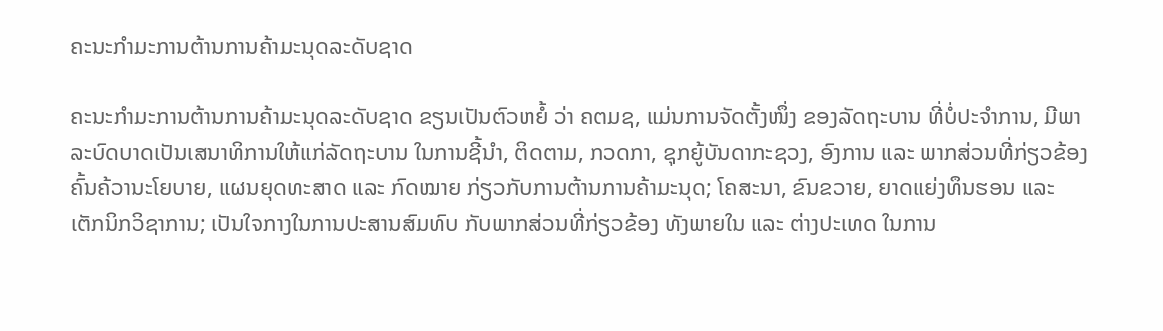ຄະນະກຳມະການຕ້ານການຄ້າມະນຸດລະດັບຊາດ

ຄະນະກຳມະການຕ້ານການຄ້າມະນຸດລະດັບຊາດ ຂຽນເປັນຕົວຫຍໍ້ ວ່າ ຄຕມຊ, ແມ່ນການຈັດຕັ້ງໜຶ່ງ ຂອງລັດຖະບານ ທີ່ບໍ່ປະຈຳການ, ມີພາລະບົດບາດເປັນເສນາທິການໃຫ້ແກ່ລັດຖະບານ ໃນການຊີ້ນຳ, ຕິດຕາມ, ກວດກາ, ຊຸກຍູ້ບັນດາກະຊວງ, ອົງການ ແລະ ພາກສ່ວນທີ່ກ່ຽວຂ້ອງ ຄົ້ນຄ້ວານະໂຍບາຍ, ແຜນຍຸດທະສາດ ແລະ ກົດໝາຍ ກ່ຽວກັບການຕ້ານການຄ້າມະນຸດ; ໂຄສະນາ, ຂົນຂວາຍ, ຍາດແຍ່ງທຶນຮອນ ແລະ ເຕັກນິກວິຊາການ; ເປັນໃຈກາງໃນການປະສານສົມທົບ ກັບພາກສ່ວນທີ່ກ່ຽວຂ້ອງ ທັງພາຍໃນ ແລະ ຕ່າງປະເທດ ໃນການ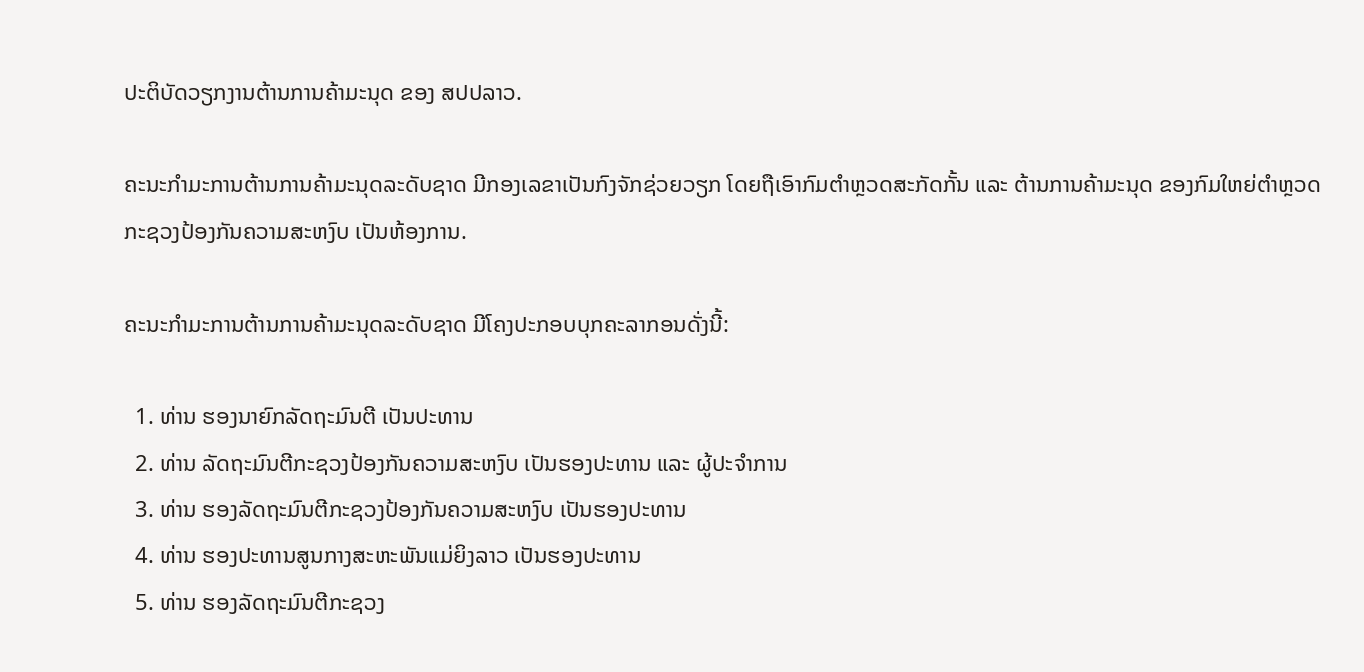ປະຕິບັດວຽກງານຕ້ານການຄ້າມະນຸດ ຂອງ ສປປລາວ.

ຄະນະກຳມະການຕ້ານການຄ້າມະນຸດລະດັບຊາດ ມີກອງເລຂາເປັນກົງຈັກຊ່ວຍວຽກ ໂດຍຖືເອົາກົມຕຳຫຼວດສະກັດກັ້ນ ແລະ ຕ້ານການຄ້າມະນຸດ ຂອງກົມໃຫຍ່ຕຳຫຼວດ ກະຊວງປ້ອງກັນຄວາມສະຫງົບ ເປັນຫ້ອງການ.

ຄະນະກຳມະການຕ້ານການຄ້າມະນຸດລະດັບຊາດ ມີໂຄງປະກອບບຸກຄະລາກອນດັ່ງນີ້:

  1. ທ່ານ ຮອງນາຍົກລັດຖະມົນຕີ ເປັນປະທານ
  2. ທ່ານ ລັດຖະມົນຕີກະຊວງປ້ອງກັນຄວາມສະຫງົບ ເປັນຮອງປະທານ ແລະ ຜູ້ປະຈຳການ
  3. ທ່ານ ຮອງລັດຖະມົນຕີກະຊວງປ້ອງກັນຄວາມສະຫງົບ ເປັນຮອງປະທານ
  4. ທ່ານ ຮອງປະທານສູນກາງສະຫະພັນແມ່ຍິງລາວ ເປັນຮອງປະທານ
  5. ທ່ານ ຮອງລັດຖະມົນຕີກະຊວງ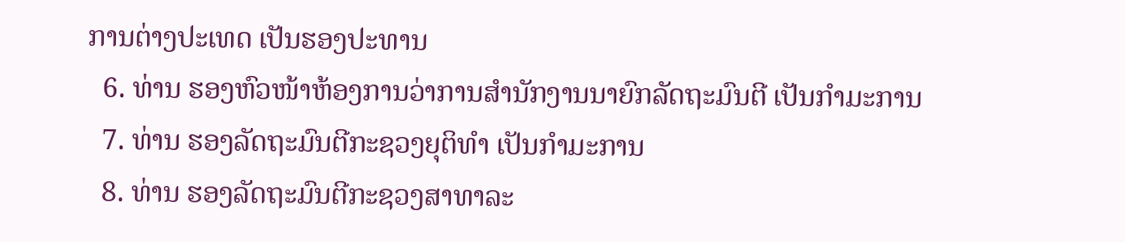ການຕ່າງປະເທດ ເປັນຮອງປະທານ
  6. ທ່ານ ຮອງຫົວໜ້າຫ້ອງການວ່າການສຳນັກງານນາຍົກລັດຖະມົນຕີ ເປັນກຳມະການ
  7. ທ່ານ ຮອງລັດຖະມົນຕີກະຊວງຍຸຕິທຳ ເປັນກຳມະການ
  8. ທ່ານ ຮອງລັດຖະມົນຕີກະຊວງສາທາລະ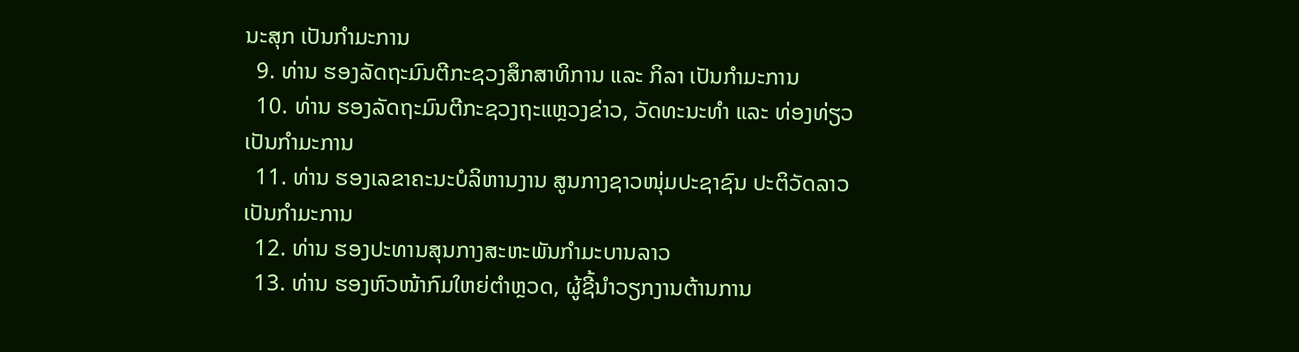ນະສຸກ ເປັນກຳມະການ
  9. ທ່ານ ຮອງລັດຖະມົນຕີກະຊວງສຶກສາທິການ ແລະ ກິລາ ເປັນກຳມະການ
  10. ທ່ານ ຮອງລັດຖະມົນຕີກະຊວງຖະແຫຼວງຂ່າວ, ວັດທະນະທຳ ແລະ ທ່ອງທ່ຽວ ເປັນກຳມະການ
  11. ທ່ານ ຮອງເລຂາຄະນະບໍລິຫານງານ ສູນກາງຊາວໜຸ່ມປະຊາຊົນ ປະຕິວັດລາວ ເປັນກຳມະການ
  12. ທ່ານ ຮອງປະທານສຸນກາງສະຫະພັນກຳມະບານລາວ
  13. ທ່ານ ຮອງຫົວໜ້າກົມໃຫຍ່ຕຳຫຼວດ, ຜູ້ຊີ້ນຳວຽກງານຕ້ານການ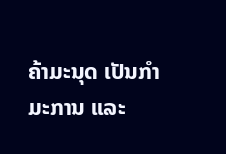ຄ້າມະນຸດ ເປັນກຳມະການ ແລະ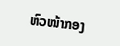ຫົວໜ້າກອງ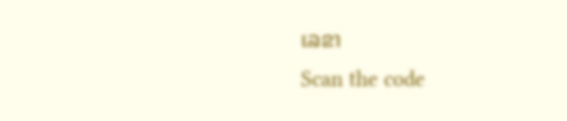ເລຂາ
Scan the code